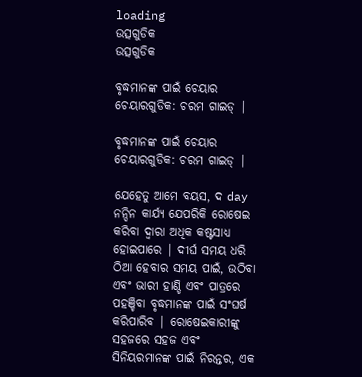loading
ଉତ୍ସଗୁଡିକ
ଉତ୍ସଗୁଡିକ

ବୃଦ୍ଧମାନଙ୍କ ପାଇଁ ଚେୟାର ଚେୟାରଗୁଡିକ: ଚରମ ଗାଇଡ୍ |

ବୃଦ୍ଧମାନଙ୍କ ପାଇଁ ଚେୟାର ଚେୟାରଗୁଡିକ: ଚରମ ଗାଇଡ୍ |

ଯେହେତୁ ଆମେ ବୟସ, ଦ day ନନ୍ଦିନ କାର୍ଯ୍ୟ ଯେପରିକି ରୋଷେଇ କରିବା ଦ୍ୱାରା ଅଧିକ କଷ୍ଟସାଧ୍ୟ ହୋଇପାରେ | ଦୀର୍ଘ ସମୟ ଧରି ଠିଆ ହେବାର ସମୟ ପାଇଁ, ଉଠିବା ଏବଂ ଭାରୀ ହାଣ୍ଡି ଏବଂ ପାତ୍ରରେ ପହଞ୍ଚିବା ବୃଦ୍ଧମାନଙ୍କ ପାଇଁ ସଂଘର୍ଷ କରିପାରିବ | ରୋଷେଇକାରୀଙ୍କୁ ସହଜରେ ସହଜ ଏବଂ ସିନିୟରମାନଙ୍କ ପାଇଁ ନିରନ୍ତର, ଏକ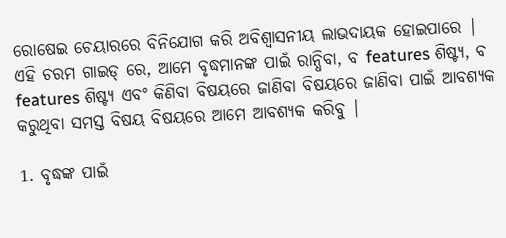ରୋଷେଇ ଚେୟାରରେ ବିନିଯୋଗ କରି ଅବିଶ୍ୱାସନୀୟ ଲାଭଦାୟକ ହୋଇପାରେ | ଏହି ଚରମ ଗାଇଡ୍ ରେ, ଆମେ ବୃଦ୍ଧମାନଙ୍କ ପାଇଁ ରାନ୍ଧିବା, ବ features ଶିଷ୍ଟ୍ୟ, ବ features ଶିଷ୍ଟ୍ୟ ଏବଂ କିଣିବା ବିଷୟରେ ଜାଣିବା ବିଷୟରେ ଜାଣିବା ପାଇଁ ଆବଶ୍ୟକ କରୁଥିବା ସମସ୍ତ ବିଷୟ ବିଷୟରେ ଆମେ ଆବଶ୍ୟକ କରିବୁ |

1. ବୃଦ୍ଧଙ୍କ ପାଇଁ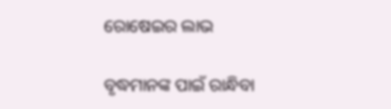ରୋଷେଇର ଲାଭ

ବୃଦ୍ଧମାନଙ୍କ ପାଇଁ ରାନ୍ଧିବା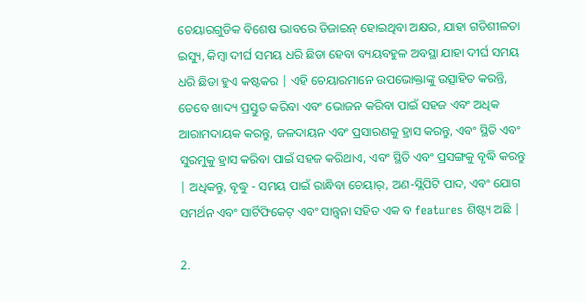ଚେୟାରଗୁଡିକ ବିଶେଷ ଭାବରେ ଡିଜାଇନ୍ ହୋଇଥିବା ଅକ୍ଷର, ଯାହା ଗତିଶୀଳତା ଇସ୍ୟୁ, କିମ୍ବା ଦୀର୍ଘ ସମୟ ଧରି ଛିଡା ହେବା ବ୍ୟୟବହୁଳ ଅବସ୍ଥା ଯାହା ଦୀର୍ଘ ସମୟ ଧରି ଛିଡା ହୁଏ କଷ୍ଟକର | ଏହି ଚେୟାରମାନେ ଉପଭୋକ୍ତାଙ୍କୁ ଉତ୍ସାହିତ କରନ୍ତି, ତେବେ ଖାଦ୍ୟ ପ୍ରସ୍ତୁତ କରିବା ଏବଂ ଭୋଜନ କରିବା ପାଇଁ ସହଜ ଏବଂ ଅଧିକ ଆରାମଦାୟକ କରନ୍ତୁ, ଜଳଦାୟନ ଏବଂ ପ୍ରସାରଣକୁ ହ୍ରାସ କରନ୍ତୁ, ଏବଂ ସ୍ଥିତି ଏବଂ ସୁରମୁକୁ ହ୍ରାସ କରିବା ପାଇଁ ସହଜ କରିଥାଏ, ଏବଂ ସ୍ଥିତି ଏବଂ ପ୍ରସଙ୍ଗକୁ ବୃଦ୍ଧି କରନ୍ତୁ | ଅଧିକନ୍ତୁ, ବୃଦ୍ଧୁ - ସମୟ ପାଇଁ ରାନ୍ଧିବା ଚେୟାର୍, ଅଣ-ସ୍ଲିପିଟି ପାଦ, ଏବଂ ଯୋଗ ସମର୍ଥନ ଏବଂ ସାର୍ଟିଫିକେଟ୍ ଏବଂ ସାନ୍ତ୍ୱନା ସହିତ ଏକ ବ features ଶିଷ୍ଟ୍ୟ ଅଛି |

2.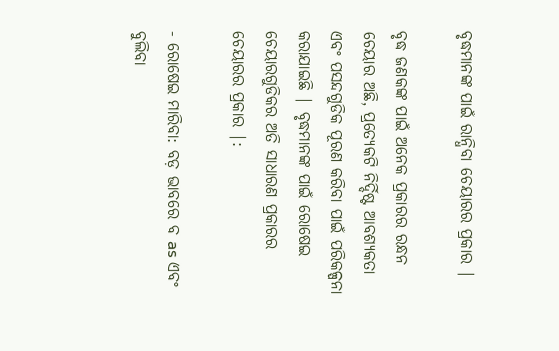ବୃଦ୍ଧମାନଙ୍କ ପାଇଁ ରାନ୍ଧିବା ଚେୟାରର ପ୍ରକାର |

ବୃଦ୍ଧ ଜଣକଙ୍କ ପାଇଁ ଅନେକ ପ୍ରକାରର ରନ୍ଧନ ଚେୟାର ଅଛି, ପ୍ରତ୍ୟେକଟି ନିର୍ଦ୍ଦିଷ୍ଟ ଆବଶ୍ୟକତା ଏବଂ ପସନ୍ଦଗୁଡିକ ପୂରଣ କରିବା ପାଇଁ ପରିକଳ୍ପନା କରାଯାଇଛି | ବୃଦ୍ଧମାନଙ୍କ ପାଇଁ ରୋଷେଇ ଚେୟାରଗୁଡିକର ଅତି ସାଧାରଣ ପ୍ରକାରର ଚେୟାରର ପ୍ରକାର |:

- ରୋଷେଇ ମାରିବା: ବଡ଼ ଭାବରେ ବ as ଏବଂ ବୁଲିବା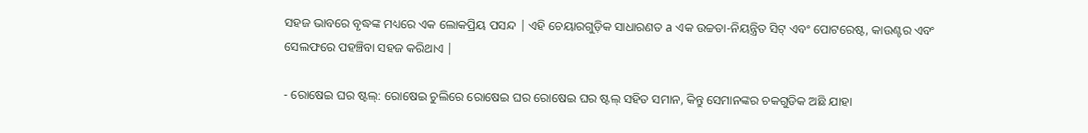ସହଜ ଭାବରେ ବୃଦ୍ଧଙ୍କ ମଧ୍ୟରେ ଏକ ଲୋକପ୍ରିୟ ପସନ୍ଦ | ଏହି ଚେୟାରଗୁଡ଼ିକ ସାଧାରଣତ a ଏକ ଉଚ୍ଚତା-ନିୟନ୍ତ୍ରିତ ସିଟ୍ ଏବଂ ପୋଟରେଷ୍ଟ, କାଉଣ୍ଟର ଏବଂ ସେଲଫରେ ପହଞ୍ଚିବା ସହଜ କରିଥାଏ |

- ରୋଷେଇ ଘର ଷ୍ଟଲ୍: ରୋଷେଇ ଚୁଲିରେ ରୋଷେଇ ଘର ରୋଷେଇ ଘର ଷ୍ଟଲ୍ ସହିତ ସମାନ, କିନ୍ତୁ ସେମାନଙ୍କର ଚକଗୁଡିକ ଅଛି ଯାହା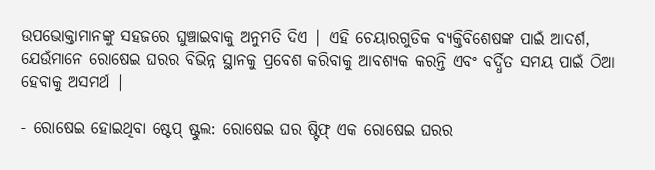ଉପଭୋକ୍ତାମାନଙ୍କୁ ସହଜରେ ଘୁଞ୍ଚାଇବାକୁ ଅନୁମତି ଦିଏ | ଏହି ଚେୟାରଗୁଡିକ ବ୍ୟକ୍ତିବିଶେଷଙ୍କ ପାଇଁ ଆଦର୍ଶ, ଯେଉଁମାନେ ରୋଷେଇ ଘରର ବିଭିନ୍ନ ସ୍ଥାନକୁ ପ୍ରବେଶ କରିବାକୁ ଆବଶ୍ୟକ କରନ୍ତି ଏବଂ ବର୍ଦ୍ଧିତ ସମୟ ପାଇଁ ଠିଆ ହେବାକୁ ଅସମର୍ଥ |

- ରୋଷେଇ ହୋଇଥିବା ଷ୍ଟେପ୍ ଷ୍ଟୁଲ: ରୋଷେଇ ଘର ଷ୍ଟିଫ୍ ଏକ ରୋଷେଇ ଘରର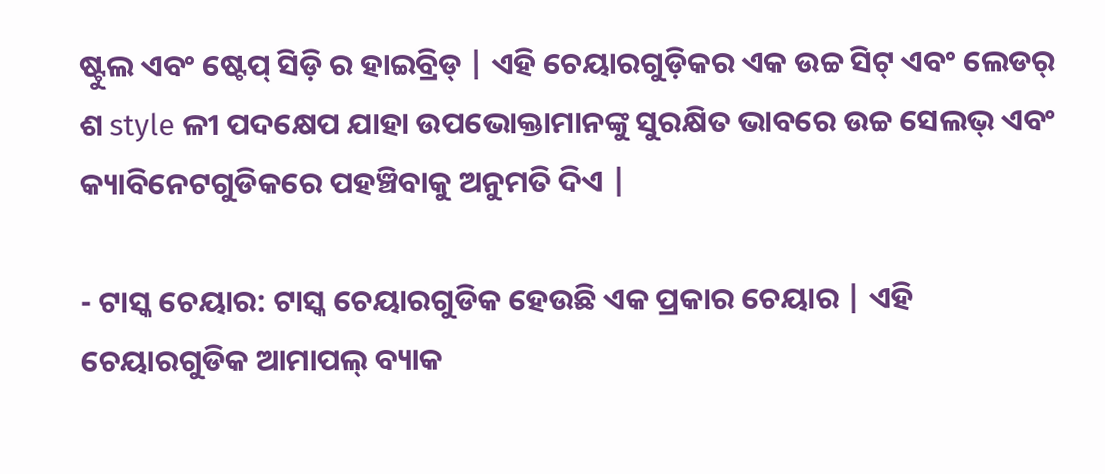ଷ୍ଟୁଲ ଏବଂ ଷ୍ଟେପ୍ ସିଡ଼ି ର ହାଇବ୍ରିଡ୍ | ଏହି ଚେୟାରଗୁଡ଼ିକର ଏକ ଉଚ୍ଚ ସିଟ୍ ଏବଂ ଲେଡର୍ ଶ style ଳୀ ପଦକ୍ଷେପ ଯାହା ଉପଭୋକ୍ତାମାନଙ୍କୁ ସୁରକ୍ଷିତ ଭାବରେ ଉଚ୍ଚ ସେଲଭ୍ ଏବଂ କ୍ୟାବିନେଟଗୁଡିକରେ ପହଞ୍ଚିବାକୁ ଅନୁମତି ଦିଏ |

- ଟାସ୍କ ଚେୟାର: ଟାସ୍କ ଚେୟାରଗୁଡିକ ହେଉଛି ଏକ ପ୍ରକାର ଚେୟାର | ଏହି ଚେୟାରଗୁଡିକ ଆମାପଲ୍ ବ୍ୟାକ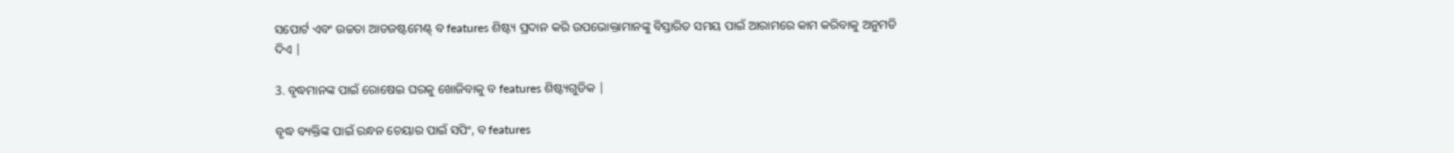ସପୋର୍ଟ ଏବଂ ଉଚ୍ଚତା ଆଡଜଷ୍ଟମେଣ୍ଟ୍ ବ features ଶିଷ୍ଟ୍ୟ ପ୍ରଦାନ କରି ଉପଭୋକ୍ତାମାନଙ୍କୁ ବିସ୍ତାରିତ ସମୟ ପାଇଁ ଆରାମରେ କାମ କରିବାକୁ ଅନୁମତି ଦିଏ |

3. ବୃଦ୍ଧମାନଙ୍କ ପାଇଁ ରୋଷେଇ ଘରକୁ ଖୋଜିବାକୁ ବ features ଶିଷ୍ଟ୍ୟଗୁଡିକ |

ବୃଦ୍ଧ ବ୍ୟକ୍ତିଙ୍କ ପାଇଁ ରନ୍ଧନ ଚେୟାର ପାଇଁ ସପିଂ, ବ features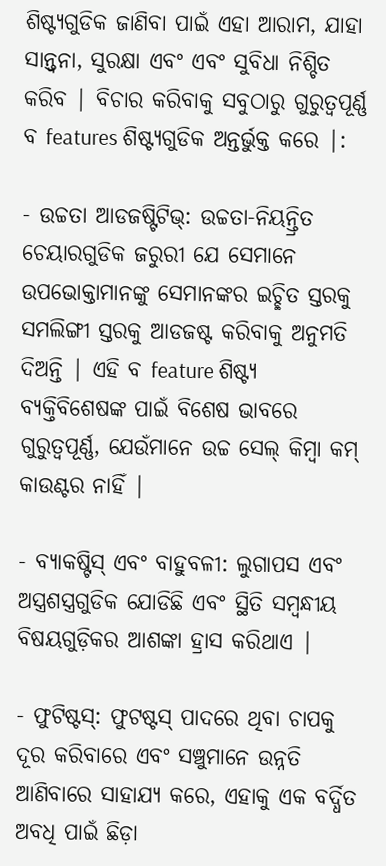ଶିଷ୍ଟ୍ୟଗୁଡିକ ଜାଣିବା ପାଇଁ ଏହା ଆରାମ, ଯାହା ସାନ୍ତ୍ୱନା, ସୁରକ୍ଷା ଏବଂ ଏବଂ ସୁବିଧା ନିଶ୍ଚିତ କରିବ | ବିଚାର କରିବାକୁ ସବୁଠାରୁ ଗୁରୁତ୍ୱପୂର୍ଣ୍ଣ ବ features ଶିଷ୍ଟ୍ୟଗୁଡିକ ଅନ୍ତର୍ଭୁକ୍ତ କରେ |:

- ଉଚ୍ଚତା ଆଡଜଷ୍ଟିଟିଭ୍: ଉଚ୍ଚତା-ନିୟନ୍ତ୍ରିତ ଚେୟାରଗୁଡିକ ଜରୁରୀ ଯେ ସେମାନେ ଉପଭୋକ୍ତାମାନଙ୍କୁ ସେମାନଙ୍କର ଇଚ୍ଛିତ ସ୍ତରକୁ ସମଲିଙ୍ଗୀ ସ୍ତରକୁ ଆଡଜଷ୍ଟ କରିବାକୁ ଅନୁମତି ଦିଅନ୍ତି | ଏହି ବ feature ଶିଷ୍ଟ୍ୟ ବ୍ୟକ୍ତିବିଶେଷଙ୍କ ପାଇଁ ବିଶେଷ ଭାବରେ ଗୁରୁତ୍ୱପୂର୍ଣ୍ଣ, ଯେଉଁମାନେ ଉଚ୍ଚ ସେଲ୍ କିମ୍ବା କମ୍ କାଉଣ୍ଟର ନାହିଁ |

- ବ୍ୟାକଷ୍ଟିସ୍ ଏବଂ ବାହୁବଳୀ: ଲୁଗାପସ ଏବଂ ଅସ୍ତ୍ରଶସ୍ତ୍ରଗୁଡିକ ଯୋଡିଛି ଏବଂ ସ୍ଥିତି ସମ୍ବନ୍ଧୀୟ ବିଷୟଗୁଡ଼ିକର ଆଶଙ୍କା ହ୍ରାସ କରିଥାଏ |

- ଫୁଟିଷ୍ଟସ୍: ଫୁଟଷ୍ଟସ୍ ପାଦରେ ଥିବା ଚାପକୁ ଦୂର କରିବାରେ ଏବଂ ସଞ୍ଚୁମାନେ ଉନ୍ନତି ଆଣିବାରେ ସାହାଯ୍ୟ କରେ, ଏହାକୁ ଏକ ବର୍ଦ୍ଧିତ ଅବଧି ପାଇଁ ଛିଡ଼ା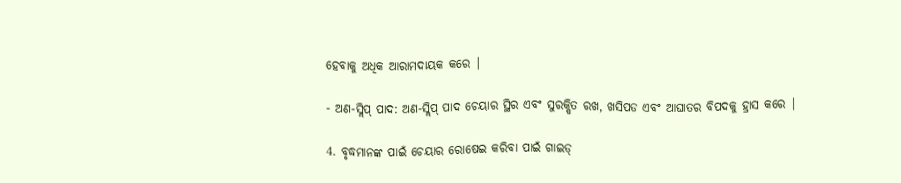ହେବାକୁ ଅଧିକ ଆରାମଦାୟକ କରେ |

- ଅଣ-ସ୍ଲିପ୍ ପାଦ: ଅଣ-ସ୍ଲିପ୍ ପାଦ ଚେୟାର ସ୍ଥିର ଏବଂ ସୁରକ୍ଷିତ ରଖ, ଖସିପଡ ଏବଂ ଆଘାତର ବିପଦକୁ ହ୍ରାସ କରେ |

4. ବୃଦ୍ଧମାନଙ୍କ ପାଇଁ ଚେୟାର ରୋଷେଇ କରିବା ପାଇଁ ଗାଇଡ୍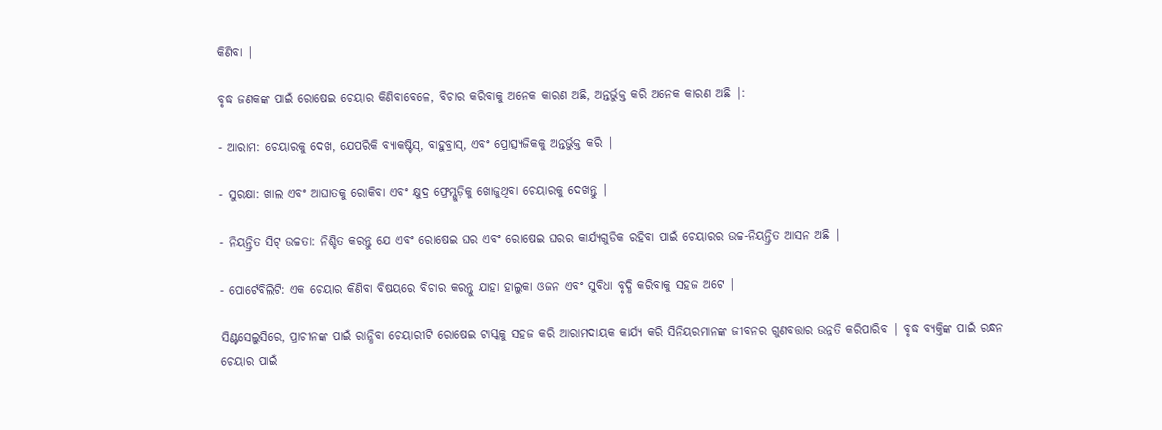କିଣିବା |

ବୃଦ୍ଧ ଜଣକଙ୍କ ପାଇଁ ରୋଷେଇ ଚେୟାର କିଣିବାବେଳେ, ବିଚାର କରିବାକୁ ଅନେକ କାରଣ ଅଛି, ଅନ୍ତର୍ଭୁକ୍ତ କରି ଅନେକ କାରଣ ଅଛି |:

- ଆରାମ: ଚେୟାରକୁ ଦେଖ, ଯେପରିକି ବ୍ୟାକଷ୍ଟିସ୍, ବାହୁବ୍ରାସ୍, ଏବଂ ପ୍ରୋତ୍ସ୍ୟଜିକକୁ ଅନ୍ତର୍ଭୁକ୍ତ କରି |

- ସୁରକ୍ଷା: ଖାଲ ଏବଂ ଆଘାତକୁ ରୋକିବା ଏବଂ କ୍ଷୁଦ୍ର ଫ୍ରେମ୍ଗୁଡ଼ିକୁ ଖୋଜୁଥିବା ଚେୟାରକୁ ଦେଖନ୍ତୁ |

- ନିୟନ୍ତ୍ରିତ ସିଟ୍ ଉଚ୍ଚତା: ନିଶ୍ଚିତ କରନ୍ତୁ ଯେ ଏବଂ ରୋଷେଇ ଘର ଏବଂ ରୋଷେଇ ଘରର କାର୍ଯ୍ୟଗୁଡିକ ରହିବା ପାଇଁ ଚେୟାରର ଉଚ୍ଚ-ନିୟନ୍ତ୍ରିତ ଆସନ ଅଛି |

- ପୋର୍ଟେବିଲିଟି: ଏକ ଚେୟାର କିଣିବା ବିଷୟରେ ବିଚାର କରନ୍ତୁ ଯାହା ହାଲୁକା ଓଜନ ଏବଂ ସୁବିଧା ବୃଦ୍ଧି କରିବାକୁ ସହଜ ଅଟେ |

ସିଣ୍ଟସେଲୁସିରେ, ପ୍ରାଚୀନଙ୍କ ପାଇଁ ରାନ୍ଧିବା ଚେୟାରୀଟି ରୋଷେଇ ଟାସ୍କକୁ ସହଜ କରି ଆରାମଦାୟକ କାର୍ଯ୍ୟ କରି ସିନିୟରମାନଙ୍କ ଜୀବନର ଗୁଣବତ୍ତାର ଉନ୍ନତି କରିପାରିବ | ବୃଦ୍ଧ ବ୍ୟକ୍ତିଙ୍କ ପାଇଁ ରନ୍ଧନ ଚେୟାର ପାଇଁ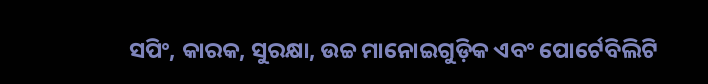ସପିଂ, କାରକ, ସୁରକ୍ଷା, ଉଚ୍ଚ ମାନୋଇଗୁଡ଼ିକ ଏବଂ ପୋର୍ଟେବିଲିଟି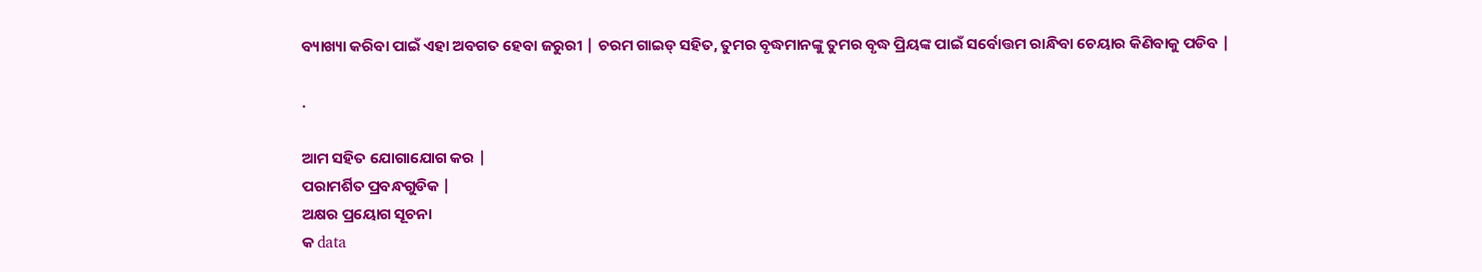ବ୍ୟାଖ୍ୟା କରିବା ପାଇଁ ଏହା ଅବଗତ ହେବା ଜରୁରୀ | ଚରମ ଗାଇଡ୍ ସହିତ, ତୁମର ବୃଦ୍ଧମାନଙ୍କୁ ତୁମର ବୃଦ୍ଧ ପ୍ରିୟଙ୍କ ପାଇଁ ସର୍ବୋତ୍ତମ ରାନ୍ଧିବା ଚେୟାର କିଣିବାକୁ ପଡିବ |

.

ଆମ ସହିତ ଯୋଗାଯୋଗ କର |
ପରାମର୍ଶିତ ପ୍ରବନ୍ଧଗୁଡିକ |
ଅକ୍ଷର ପ୍ରୟୋଗ ସୂଚନା
କ data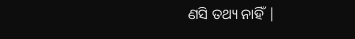ଣସି ତଥ୍ୟ ନାହିଁ |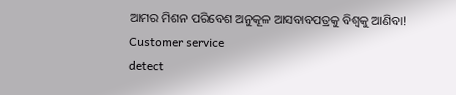ଆମର ମିଶନ ପରିବେଶ ଅନୁକୂଳ ଆସବାବପତ୍ରକୁ ବିଶ୍ୱକୁ ଆଣିବା!
Customer service
detect